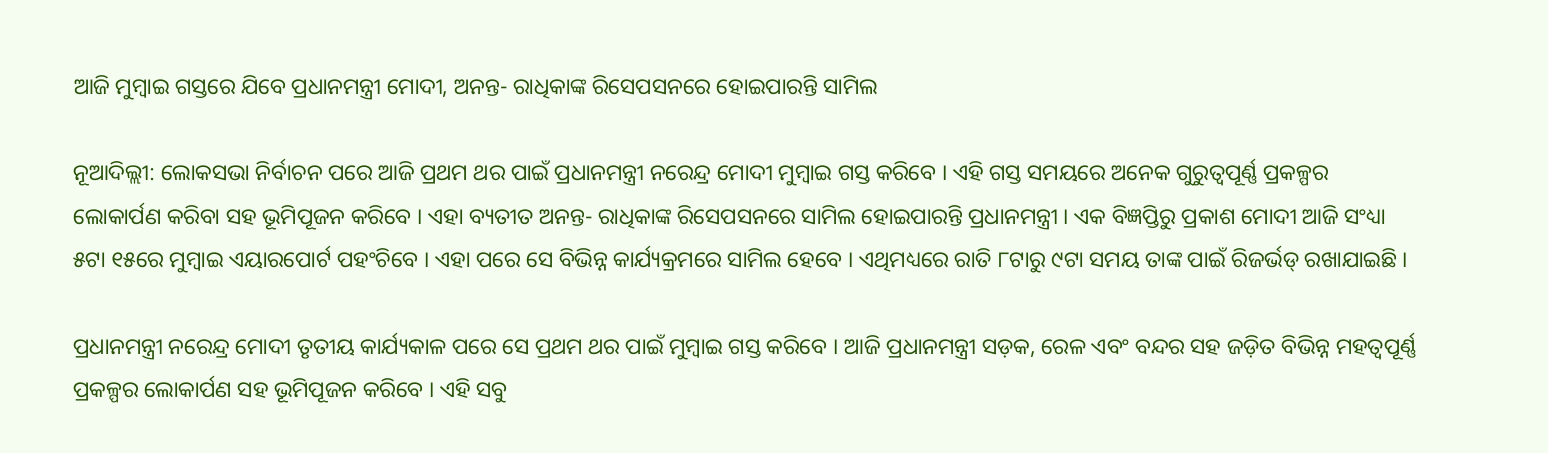ଆଜି ମୁମ୍ବାଇ ଗସ୍ତରେ ଯିବେ ପ୍ରଧାନମନ୍ତ୍ରୀ ମୋଦୀ, ଅନନ୍ତ- ରାଧିକାଙ୍କ ରିସେପସନରେ ହୋଇପାରନ୍ତି ସାମିଲ

ନୂଆଦିଲ୍ଲୀ: ଲୋକସଭା ନିର୍ବାଚନ ପରେ ଆଜି ପ୍ରଥମ ଥର ପାଇଁ ପ୍ରଧାନମନ୍ତ୍ରୀ ନରେନ୍ଦ୍ର ମୋଦୀ ମୁମ୍ବାଇ ଗସ୍ତ କରିବେ । ଏହି ଗସ୍ତ ସମୟରେ ଅନେକ ଗୁରୁତ୍ୱପୂର୍ଣ୍ଣ ପ୍ରକଳ୍ପର ଲୋକାର୍ପଣ କରିବା ସହ ଭୂମିପୂଜନ କରିବେ । ଏହା ବ୍ୟତୀତ ଅନନ୍ତ- ରାଧିକାଙ୍କ ରିସେପସନରେ ସାମିଲ ହୋଇପାରନ୍ତି ପ୍ରଧାନମନ୍ତ୍ରୀ । ଏକ ବିଜ୍ଞପ୍ତିରୁ ପ୍ରକାଶ ମୋଦୀ ଆଜି ସଂଧ୍ୟା ୫ଟା ୧୫ରେ ମୁମ୍ବାଇ ଏୟାରପୋର୍ଟ ପହଂଚିବେ । ଏହା ପରେ ସେ ବିଭିନ୍ନ କାର୍ଯ୍ୟକ୍ରମରେ ସାମିଲ ହେବେ । ଏଥିମଧ୍ୟରେ ରାତି ୮ଟାରୁ ୯ଟା ସମୟ ତାଙ୍କ ପାଇଁ ରିଜର୍ଭଡ୍ ରଖାଯାଇଛି ।

ପ୍ରଧାନମନ୍ତ୍ରୀ ନରେନ୍ଦ୍ର ମୋଦୀ ତୃତୀୟ କାର୍ଯ୍ୟକାଳ ପରେ ସେ ପ୍ରଥମ ଥର ପାଇଁ ମୁମ୍ବାଇ ଗସ୍ତ କରିବେ । ଆଜି ପ୍ରଧାନମନ୍ତ୍ରୀ ସଡ଼କ, ରେଳ ଏବଂ ବନ୍ଦର ସହ ଜଡ଼ିତ ବିଭିନ୍ନ ମହତ୍ୱପୂର୍ଣ୍ଣ ପ୍ରକଳ୍ପର ଲୋକାର୍ପଣ ସହ ଭୂମିପୂଜନ କରିବେ । ଏହି ସବୁ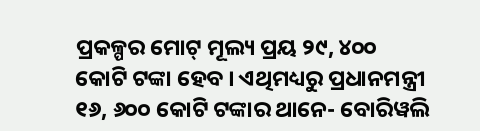ପ୍ରକଳ୍ପର ମୋଟ୍ ମୂଲ୍ୟ ପ୍ରୟ ୨୯, ୪୦୦ କୋଟି ଟଙ୍କା ହେବ । ଏଥିମଧ୍ୟରୁ ପ୍ରଧାନମନ୍ତ୍ରୀ ୧୬, ୬୦୦ କୋଟି ଟଙ୍କାର ଥାନେ- ବୋରିୱଲି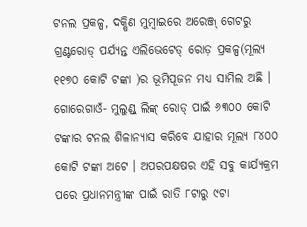ଟନଲ ପ୍ରକଳ୍ପ, ଦକ୍ଷିଣ ମୁମ୍ବାଇରେ ଅରେଞ୍ଜ୍ ଗେଟରୁ ଗ୍ରଣ୍ଟରୋଡ୍ ପର୍ଯ୍ୟନ୍ତ ଏଲିଭେଟେଡ୍ ରୋଡ଼ ପ୍ରକଳ୍ପ(ମୂଲ୍ୟ ୧୧୭୦ କୋଟି ଟଙ୍କା )ର ଭୂମିପୂଜନ ମଧ୍ୟ ସାମିଲ ଅଛି । ଗୋରେଗାଓଁ- ମୁଲୁଣ୍ଡ୍ ଲିଙ୍କ୍ ରୋଡ୍ ପାଇଁ ୬୩୦୦ କୋଟି ଟଙ୍କାର ଟନଲ ଶିଳାନ୍ୟାସ କରିବେ ଯାହାର ମୂଲ୍ୟ ୮୪୦୦ କୋଟି ଟଙ୍କା ଅଟେ । ଅପରପକ୍ଷଷର ଏହି ସବୁ କାର୍ଯ୍ୟକ୍ରମ ପରେ ପ୍ରଧାନମନ୍ତ୍ରୀଙ୍କ ପାଇଁ ରାତି ୮ଟାରୁ ୯ଟା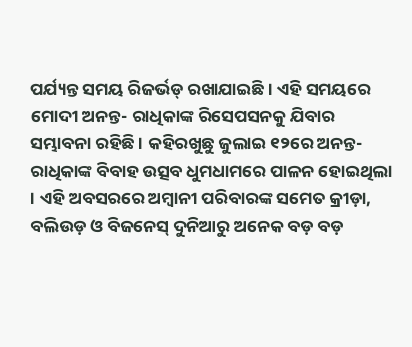ପର୍ଯ୍ୟନ୍ତ ସମୟ ରିଜର୍ଭଡ୍ ରଖାଯାଇଛି । ଏହି ସମୟରେ ମୋଦୀ ଅନନ୍ତ- ରାଧିକାଙ୍କ ରିସେପସନକୁ ଯିବାର ସମ୍ଭାବନା ରହିଛି । କହିରଖୁଛୁ ଜୁଲାଇ ୧୨ରେ ଅନନ୍ତ- ରାଧିକାଙ୍କ ବିବାହ ଉତ୍ସବ ଧୁମଧାମରେ ପାଳନ ହୋଇଥିଲା । ଏହି ଅବସରରେ ଅମ୍ବାନୀ ପରିବାରଙ୍କ ସମେତ କ୍ରୀଡ଼ା, ବଲିଉଡ଼ ଓ ବିଜନେସ୍ ଦୁନିଆରୁ ଅନେକ ବଡ଼ ବଡ଼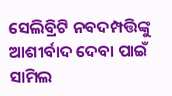ସେଲିବ୍ରିଟି ନବଦମ୍ପତ୍ତିଙ୍କୁ ଆଶୀର୍ବାଦ ଦେବା ପାଇଁ ସାମିଲ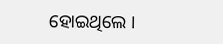ହୋଇଥିଲେ ।